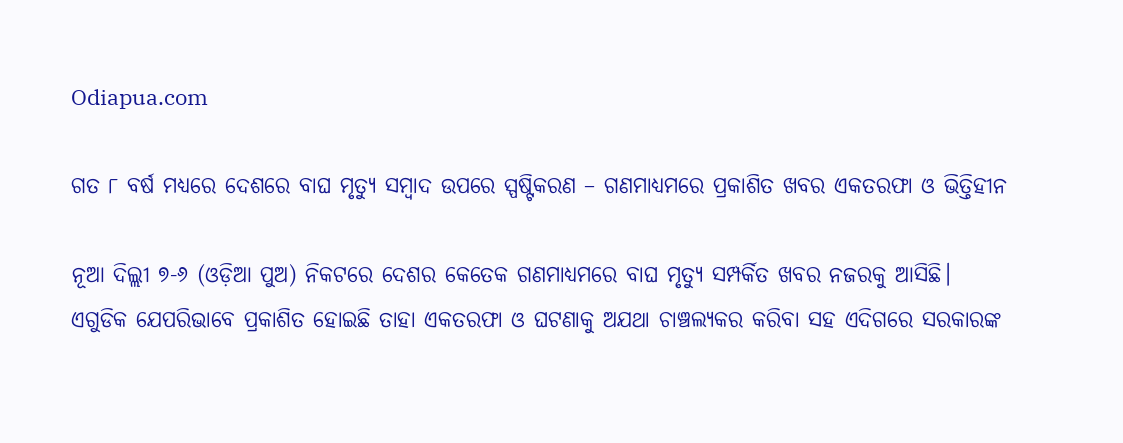Odiapua.com

ଗତ ୮ ବର୍ଷ ମଧ୍ୟରେ ଦେଶରେ ବାଘ ମୃତ୍ୟୁ ସମ୍ବାଦ ଉପରେ ସ୍ପଷ୍ଟିକରଣ – ଗଣମାଧ୍ୟମରେ ପ୍ରକାଶିତ ଖବର ଏକତରଫା ଓ ଭିତ୍ତିହୀନ

ନୂଆ ଦିଲ୍ଲୀ ୭-୬ (ଓଡ଼ିଆ ପୁଅ) ନିକଟରେ ଦେଶର କେତେକ ଗଣମାଧ୍ୟମରେ ବାଘ ମୃତ୍ୟୁ ସମ୍ପର୍କିତ ଖବର ନଜରକୁ ଆସିଛି। ଏଗୁଡିକ ଯେପରିଭାବେ ପ୍ରକାଶିତ ହୋଇଛି ତାହା ଏକତରଫା ଓ ଘଟଣାକୁ ଅଯଥା ଚାଞ୍ଚଲ୍ୟକର କରିବା ସହ ଏଦିଗରେ ସରକାରଙ୍କ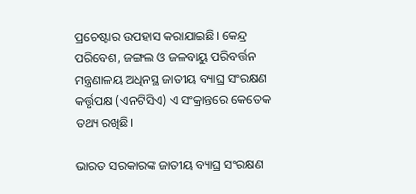ପ୍ରଚେଷ୍ଟାର ଉପହାସ କରାଯାଇଛି। କେନ୍ଦ୍ର ପରିବେଶ, ଜଙ୍ଗଲ ଓ ଜଳବାୟୁ ପରିବର୍ତ୍ତନ ମନ୍ତ୍ରଣାଳୟ ଅଧିନସ୍ଥ ଜାତୀୟ ବ୍ୟାଘ୍ର ସଂରକ୍ଷଣ କର୍ତ୍ତୃପକ୍ଷ (ଏନଟିସିଏ) ଏ ସଂକ୍ରାନ୍ତରେ କେତେକ ତଥ୍ୟ ରଖିଛି।

ଭାରତ ସରକାରଙ୍କ ଜାତୀୟ ବ୍ୟାଘ୍ର ସଂରକ୍ଷଣ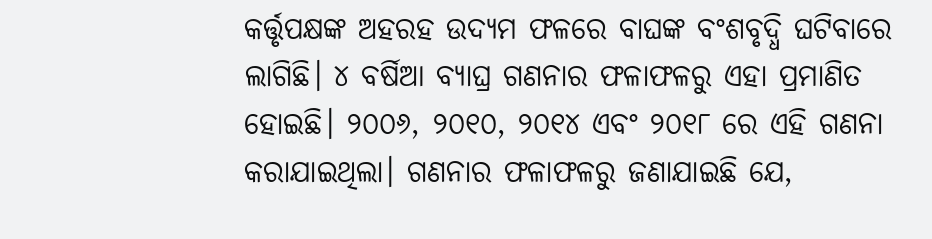କର୍ତ୍ତୃପକ୍ଷଙ୍କ ଅହରହ ଉଦ୍ୟମ ଫଳରେ ବାଘଙ୍କ ବଂଶବୃଦ୍ଧି ଘଟିବାରେ ଲାଗିଛି। ୪ ବର୍ଷିଆ ବ୍ୟାଘ୍ର ଗଣନାର ଫଳାଫଳରୁ ଏହା ପ୍ରମାଣିତ ହୋଇଛି। ୨୦୦୬, ୨୦୧୦, ୨୦୧୪ ଏବଂ ୨୦୧୮ ରେ ଏହି ଗଣନା କରାଯାଇଥିଲା। ଗଣନାର ଫଳାଫଳରୁ ଜଣାଯାଇଛି ଯେ,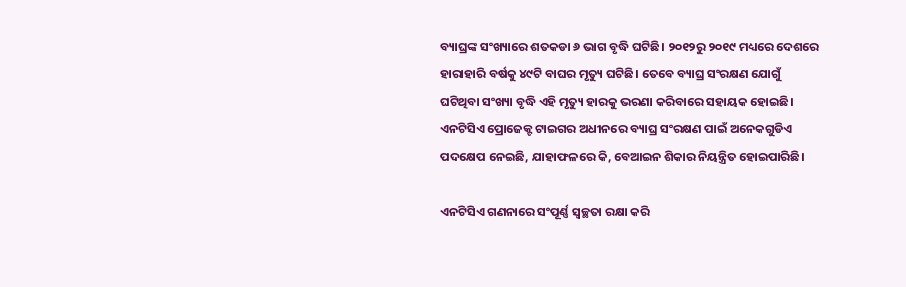ବ୍ୟାଘ୍ରଙ୍କ ସଂଖ୍ୟାରେ ଶତକଡା ୬ ଭାଗ ବୃଦ୍ଧି ଘଟିଛି। ୨୦୧୨ରୁ ୨୦୧୯ ମଧ୍ୟରେ ଦେଶରେ ହାରାହାରି ବର୍ଷକୁ ୪୯ଟି ବାଘର ମୃତ୍ୟୁ ଘଟିଛି। ତେବେ ବ୍ୟାଘ୍ର ସଂରକ୍ଷଣ ଯୋଗୁଁ ଘଟିଥିବା ସଂଖ୍ୟା ବୃଦ୍ଧି ଏହି ମୃତ୍ୟୁ ହାରକୁ ଭରଣା କରିବାରେ ସହାୟକ ହୋଇଛି। ଏନଟିସିଏ ପ୍ରୋଜେକ୍ଟ ଟାଇଗର ଅଧୀନରେ ବ୍ୟାଘ୍ର ସଂରକ୍ଷଣ ପାଇଁ ଅନେକଗୁଡିଏ ପଦକ୍ଷେପ ନେଇଛି, ଯାହାଫଳରେ କି, ବେଆଇନ ଶିକାର ନିୟନ୍ତ୍ରିତ ହୋଇପାରିଛି।

ଏନଟିସିଏ ଗଣନାରେ ସଂପୂର୍ଣ୍ଣ ସ୍ଵଚ୍ଛତା ରକ୍ଷା କରି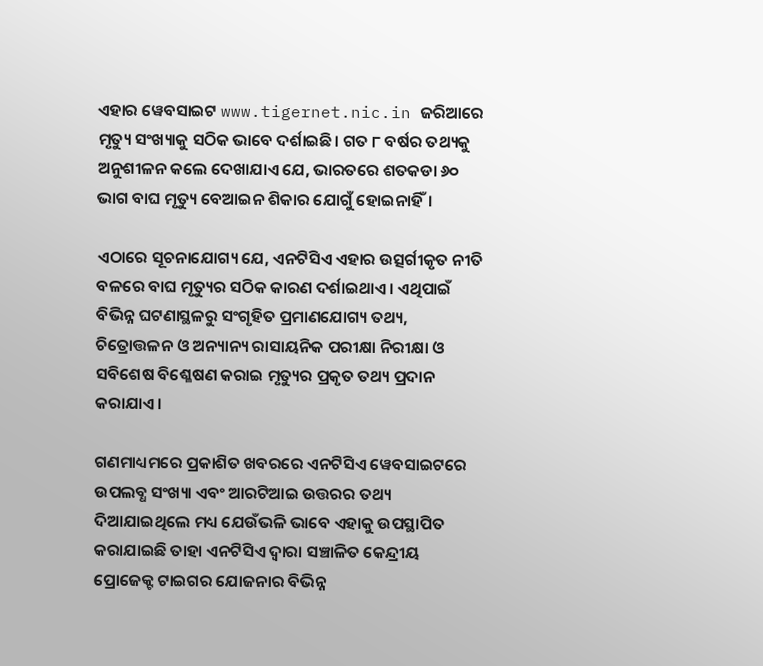ଏହାର ୱେବସାଇଟ www.tigernet.nic.in ଜରିଆରେ ମୃତ୍ୟୁ ସଂଖ୍ୟାକୁ ସଠିକ ଭାବେ ଦର୍ଶାଇଛି। ଗତ ୮ ବର୍ଷର ତଥ୍ୟକୁ ଅନୁଶୀଳନ କଲେ ଦେଖାଯାଏ ଯେ, ଭାରତରେ ଶତକଡା ୬୦ ଭାଗ ବାଘ ମୃତ୍ୟୁ ବେଆଇନ ଶିକାର ଯୋଗୁଁ ହୋଇନାହିଁ।

ଏଠାରେ ସୂଚନାଯୋଗ୍ୟ ଯେ, ଏନଟିସିଏ ଏହାର ଉତ୍ସର୍ଗୀକୃତ ନୀତି ବଳରେ ବାଘ ମୃତ୍ୟୁର ସଠିକ କାରଣ ଦର୍ଶାଇଥାଏ। ଏଥିପାଇଁ ବିଭିନ୍ନ ଘଟଣାସ୍ଥଳରୁ ସଂଗୃହିତ ପ୍ରମାଣଯୋଗ୍ୟ ତଥ୍ୟ, ଚିତ୍ରୋତ୍ତଳନ ଓ ଅନ୍ୟାନ୍ୟ ରାସାୟନିକ ପରୀକ୍ଷା ନିରୀକ୍ଷା ଓ ସବିଶେଷ ବିଶ୍ଳେଷଣ କରାଇ ମୃତ୍ୟୁର ପ୍ରକୃତ ତଥ୍ୟ ପ୍ରଦାନ କରାଯାଏ।

ଗଣମାଧ୍ୟମରେ ପ୍ରକାଶିତ ଖବରରେ ଏନଟିସିଏ ୱେବସାଇଟରେ ଉପଲବ୍ଧ ସଂଖ୍ୟା ଏବଂ ଆରଟିଆଇ ଉତ୍ତରର ତଥ୍ୟ ଦିଆଯାଇଥିଲେ ମଧ୍ୟ ଯେଉଁଭଳି ଭାବେ ଏହାକୁ ଉପସ୍ଥାପିତ କରାଯାଇଛି ତାହା ଏନଟିସିଏ ଦ୍ଵାରା ସଞ୍ଚାଳିତ କେନ୍ଦ୍ରୀୟ ପ୍ରୋଜେକ୍ଟ ଟାଇଗର ଯୋଜନାର ବିଭିନ୍ନ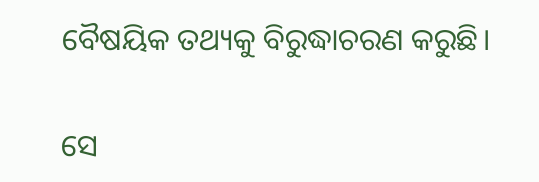ବୈଷୟିକ ତଥ୍ୟକୁ ବିରୁଦ୍ଧାଚରଣ କରୁଛି।

ସେ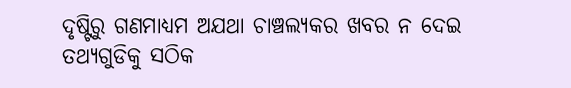ଦୃଷ୍ଟିରୁ ଗଣମାଧ୍ୟମ ଅଯଥା ଚାଞ୍ଚଲ୍ୟକର ଖବର ନ ଦେଇ ତଥ୍ୟଗୁଡିକୁ ସଠିକ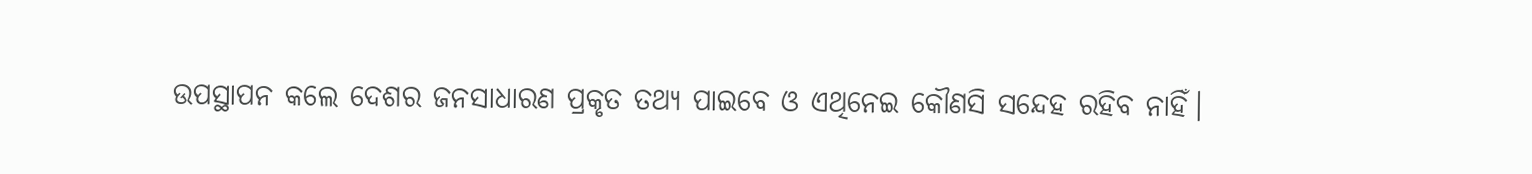ଉପସ୍ଥାପନ କଲେ ଦେଶର ଜନସାଧାରଣ ପ୍ରକୃତ ତଥ୍ୟ ପାଇବେ ଓ ଏଥିନେଇ କୌଣସି ସନ୍ଦେହ ରହିବ ନାହିଁ।